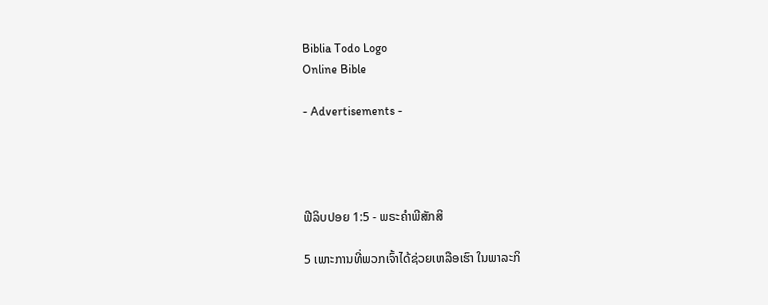Biblia Todo Logo
Online Bible

- Advertisements -




ຟີລິບປອຍ 1:5 - ພຣະຄຳພີສັກສິ

5 ເພາະການທີ່ພວກເຈົ້າໄດ້ຊ່ວຍເຫລືອເຮົາ ໃນພາລະກິ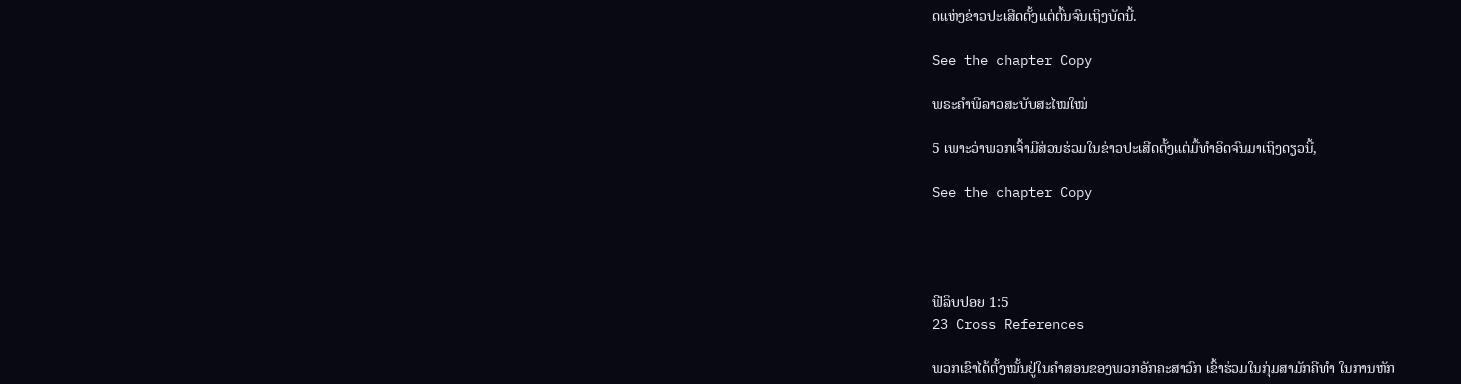ດແຫ່ງຂ່າວປະເສີດຕັ້ງແຕ່ຕົ້ນຈົນເຖິງບັດນີ້.

See the chapter Copy

ພຣະຄຳພີລາວສະບັບສະໄໝໃໝ່

5 ເພາະວ່າພວກເຈົ້າມີສ່ວນຮ່ວມໃນຂ່າວປະເສີດຕັ້ງແຕ່ມື້ທຳອິດຈົນມາເຖິງດຽວນີ້,

See the chapter Copy




ຟີລິບປອຍ 1:5
23 Cross References

ພວກເຂົາໄດ້ຕັ້ງໝັ້ນຢູ່ໃນຄຳສອນຂອງພວກອັກຄະສາວົກ ເຂົ້າຮ່ວມໃນກຸ່ມສາມັກຄີທຳ ໃນການຫັກ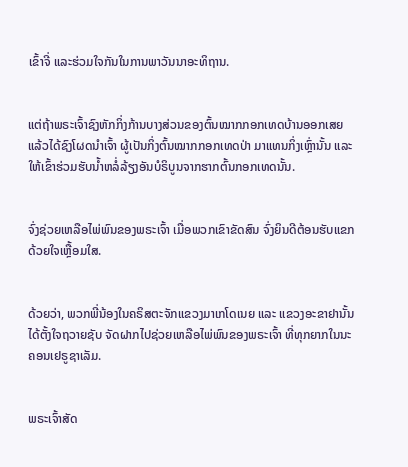ເຂົ້າຈີ່ ແລະຮ່ວມໃຈກັນໃນການພາວັນນາອະທິຖານ.


ແຕ່ຖ້າພຣະເຈົ້າຊົງຫັກກິ່ງກ້ານບາງສ່ວນຂອງຕົ້ນໝາກກອກເທດບ້ານອອກເສຍ ແລ້ວໄດ້ຊົງໂຜດນຳເຈົ້າ ຜູ້ເປັນກິ່ງຕົ້ນໝາກກອກເທດປ່າ ມາແທນກິ່ງເຫຼົ່ານັ້ນ ແລະໃຫ້ເຂົ້າຮ່ວມຮັບນໍ້າຫລໍ່ລ້ຽງອັນບໍຣິບູນຈາກຮາກຕົ້ນກອກເທດນັ້ນ.


ຈົ່ງຊ່ວຍເຫລືອໄພ່ພົນຂອງພຣະເຈົ້າ ເມື່ອພວກເຂົາຂັດສົນ ຈົ່ງຍິນດີຕ້ອນຮັບແຂກດ້ວຍໃຈເຫຼື້ອມໃສ.


ດ້ວຍວ່າ, ພວກພີ່ນ້ອງໃນຄຣິສຕະຈັກແຂວງມາເກໂດເນຍ ແລະ ແຂວງອະຂາຢານັ້ນ ໄດ້ຕັ້ງໃຈຖວາຍຊັບ ຈັດຝາກໄປຊ່ວຍເຫລືອໄພ່ພົນຂອງພຣະເຈົ້າ ທີ່ທຸກຍາກໃນນະຄອນເຢຣູຊາເລັມ.


ພຣະເຈົ້າສັດ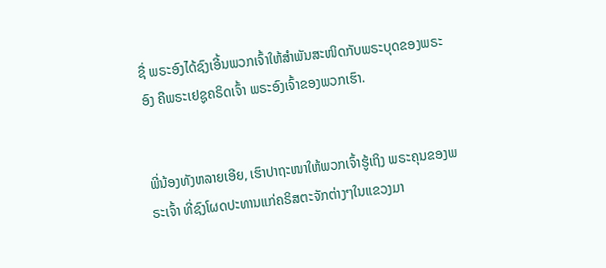ຊື່ ພຣະອົງໄດ້ຊົງເອີ້ນພວກເຈົ້າໃຫ້ສຳພັນສະໜິດກັບພຣະບຸດຂອງພຣະອົງ ຄືພຣະເຢຊູຄຣິດເຈົ້າ ພຣະອົງເຈົ້າຂອງພວກເຮົາ.


ພີ່ນ້ອງທັງຫລາຍເອີຍ, ເຮົາປາຖະໜາໃຫ້ພວກເຈົ້າຮູ້ເຖິງ ພຣະຄຸນຂອງພຣະເຈົ້າ ທີ່ຊົງໂຜດປະທານແກ່ຄຣິສຕະຈັກຕ່າງໆໃນແຂວງມາ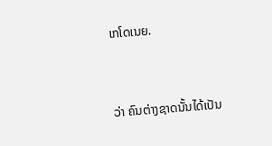ເກໂດເນຍ.


ວ່າ ຄົນຕ່າງຊາດນັ້ນໄດ້ເປັນ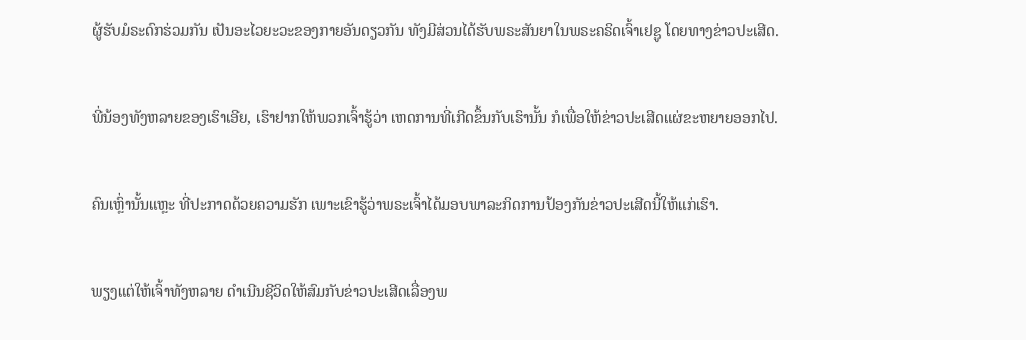ຜູ້ຮັບມໍຣະດົກຮ່ວມກັນ ເປັນອະໄວຍະວະຂອງກາຍອັນດຽວກັນ ທັງມີສ່ວນໄດ້ຮັບພຣະສັນຍາໃນພຣະຄຣິດເຈົ້າເຢຊູ ໂດຍທາງຂ່າວປະເສີດ.


ພີ່ນ້ອງທັງຫລາຍຂອງເຮົາເອີຍ, ເຮົາຢາກໃຫ້ພວກເຈົ້າຮູ້ວ່າ ເຫດການທີ່ເກີດຂຶ້ນກັບເຮົານັ້ນ ກໍເພື່ອໃຫ້ຂ່າວປະເສີດແຜ່ຂະຫຍາຍອອກໄປ.


ຄົນເຫຼົ່ານັ້ນແຫຼະ ທີ່ປະກາດດ້ວຍຄວາມຮັກ ເພາະເຂົາຮູ້ວ່າພຣະເຈົ້າໄດ້ມອບພາລະກິດການປ້ອງກັນຂ່າວປະເສີດນີ້ໃຫ້ແກ່ເຮົາ.


ພຽງແຕ່ໃຫ້ເຈົ້າທັງຫລາຍ ດຳເນີນຊີວິດໃຫ້ສົມກັບຂ່າວປະເສີດເລື່ອງພ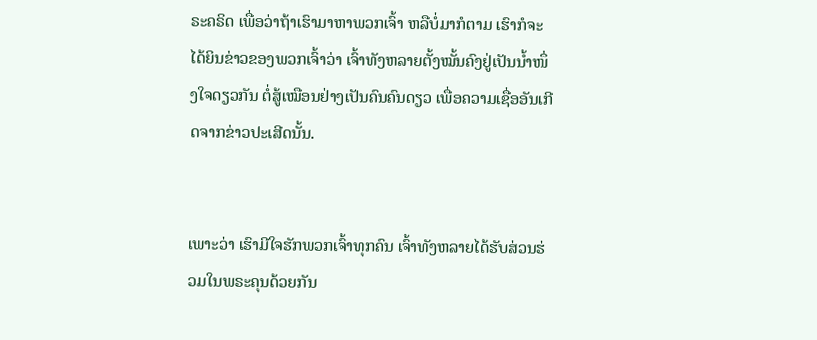ຣະຄຣິດ ເພື່ອວ່າຖ້າເຮົາມາຫາພວກເຈົ້າ ຫລືບໍ່ມາກໍຕາມ ເຮົາກໍຈະໄດ້ຍິນຂ່າວຂອງພວກເຈົ້າວ່າ ເຈົ້າທັງຫລາຍຕັ້ງໝັ້ນຄົງຢູ່ເປັນນໍ້າໜຶ່ງໃຈດຽວກັນ ຕໍ່ສູ້ເໝືອນຢ່າງເປັນຄົນຄົນດຽວ ເພື່ອຄວາມເຊື່ອອັນເກີດຈາກຂ່າວປະເສີດນັ້ນ.


ເພາະວ່າ ເຮົາມີໃຈຮັກພວກເຈົ້າທຸກຄົນ ເຈົ້າທັງຫລາຍໄດ້ຮັບສ່ວນຮ່ວມໃນພຣະຄຸນດ້ວຍກັນ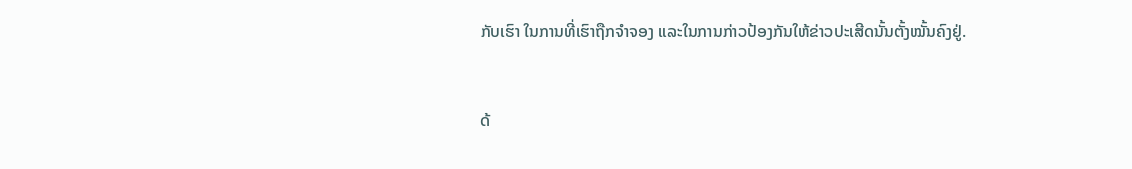ກັບເຮົາ ໃນການທີ່ເຮົາຖືກຈຳຈອງ ແລະໃນການກ່າວປ້ອງກັນໃຫ້ຂ່າວປະເສີດນັ້ນຕັ້ງໝັ້ນຄົງຢູ່.


ດ້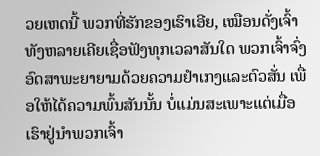ວຍເຫດນີ້ ພວກທີ່ຮັກຂອງເຮົາເອີຍ, ເໝືອນດັ່ງເຈົ້າທັງຫລາຍເຄີຍເຊື່ອຟັງທຸກເວລາສັນໃດ ພວກເຈົ້າຈົ່ງອົດສາພະຍາຍາມດ້ວຍຄວາມຢຳເກງແລະຕົວສັ່ນ ເພື່ອໃຫ້ໄດ້ຄວາມພົ້ນສັນນັ້ນ ບໍ່ແມ່ນສະເພາະແຕ່ເມື່ອເຮົາຢູ່ນຳພວກເຈົ້າ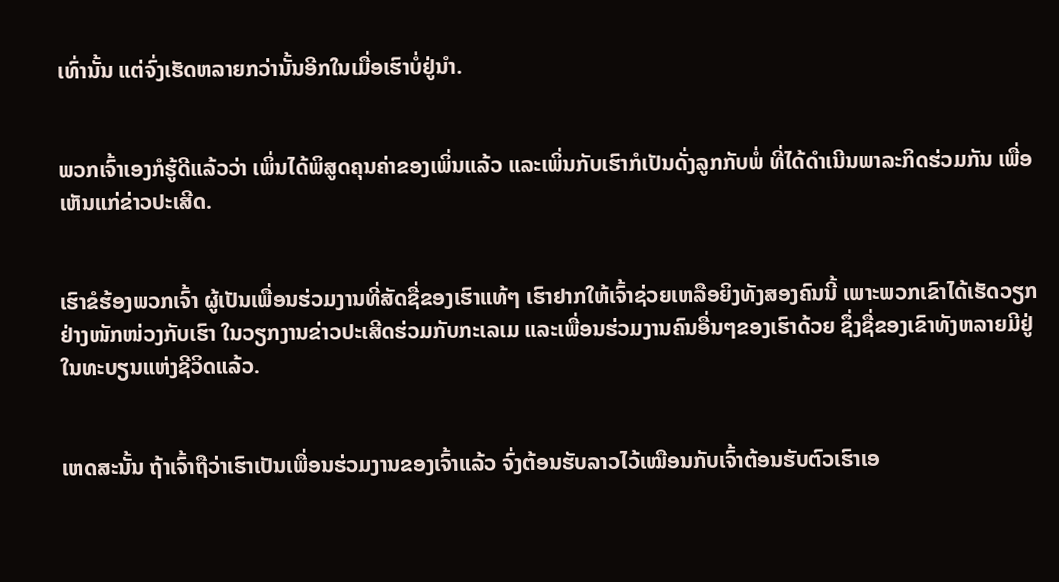ເທົ່ານັ້ນ ແຕ່ຈົ່ງເຮັດຫລາຍກວ່ານັ້ນອີກໃນເມື່ອເຮົາບໍ່ຢູ່ນຳ.


ພວກເຈົ້າເອງກໍຮູ້ດີແລ້ວວ່າ ເພິ່ນໄດ້ພິສູດຄຸນຄ່າຂອງເພິ່ນແລ້ວ ແລະເພິ່ນກັບເຮົາກໍເປັນດັ່ງລູກກັບພໍ່ ທີ່ໄດ້ດຳເນີນພາລະກິດຮ່ວມກັນ ເພື່ອເຫັນແກ່ຂ່າວປະເສີດ.


ເຮົາຂໍຮ້ອງພວກເຈົ້າ ຜູ້ເປັນເພື່ອນຮ່ວມງານທີ່ສັດຊື່ຂອງເຮົາແທ້ໆ ເຮົາຢາກໃຫ້ເຈົ້າຊ່ວຍເຫລືອຍິງທັງສອງຄົນນີ້ ເພາະພວກເຂົາໄດ້ເຮັດວຽກຢ່າງໜັກໜ່ວງກັບເຮົາ ໃນວຽກງານຂ່າວປະເສີດຮ່ວມກັບກະເລເມ ແລະເພື່ອນຮ່ວມງານຄົນອື່ນໆຂອງເຮົາດ້ວຍ ຊຶ່ງຊື່ຂອງເຂົາທັງຫລາຍມີຢູ່ໃນທະບຽນແຫ່ງຊີວິດແລ້ວ.


ເຫດສະນັ້ນ ຖ້າເຈົ້າຖືວ່າເຮົາເປັນເພື່ອນຮ່ວມງານຂອງເຈົ້າແລ້ວ ຈົ່ງຕ້ອນຮັບລາວໄວ້ເໝືອນກັບເຈົ້າຕ້ອນຮັບຕົວເຮົາເອ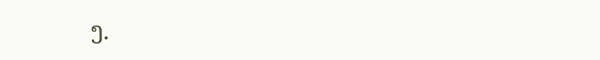ງ.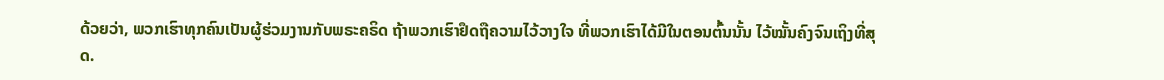ດ້ວຍວ່າ, ພວກເຮົາທຸກຄົນເປັນຜູ້ຮ່ວມງານກັບພຣະຄຣິດ ຖ້າພວກເຮົາຢຶດຖືຄວາມໄວ້ວາງໃຈ ທີ່ພວກເຮົາໄດ້ມີໃນຕອນຕົ້ນນັ້ນ ໄວ້ໝັ້ນຄົງຈົນເຖິງທີ່ສຸດ.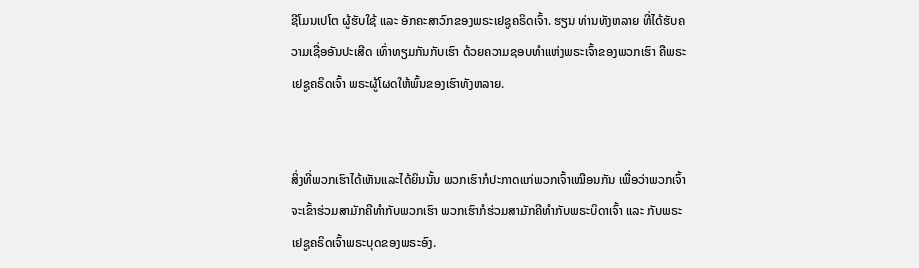ຊີໂມນເປໂຕ ຜູ້ຮັບໃຊ້ ແລະ ອັກຄະສາວົກຂອງພຣະເຢຊູຄຣິດເຈົ້າ. ຮຽນ ທ່ານທັງຫລາຍ ທີ່ໄດ້ຮັບຄວາມເຊື່ອອັນປະເສີດ ເທົ່າທຽມກັນກັບເຮົາ ດ້ວຍຄວາມຊອບທຳແຫ່ງພຣະເຈົ້າຂອງພວກເຮົາ ຄືພຣະເຢຊູຄຣິດເຈົ້າ ພຣະຜູ້ໂຜດໃຫ້ພົ້ນຂອງເຮົາທັງຫລາຍ.


ສິ່ງທີ່ພວກເຮົາໄດ້ເຫັນແລະໄດ້ຍິນນັ້ນ ພວກເຮົາກໍປະກາດແກ່ພວກເຈົ້າເໝືອນກັນ ເພື່ອວ່າພວກເຈົ້າຈະເຂົ້າຮ່ວມສາມັກຄີທຳກັບພວກເຮົາ ພວກເຮົາກໍຮ່ວມສາມັກຄີທຳກັບພຣະບິດາເຈົ້າ ແລະ ກັບພຣະເຢຊູຄຣິດເຈົ້າພຣະບຸດຂອງພຣະອົງ.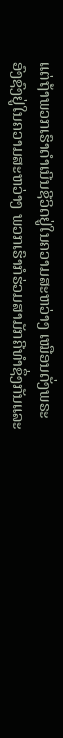ແຕ່ຖ້າພວກເຮົາດຳເນີນຊີວິດຢູ່ໃນຄວາມສະຫວ່າງ ເໝືອນດັ່ງພຣະອົງຊົງຢູ່ໃນຄວາມສະຫວ່າງ ພວກເຮົາກໍຮ່ວມສາມັກຄີທຳຊຶ່ງກັນແລະ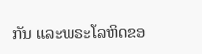ກັນ ແລະພຣະໂລຫິດຂອ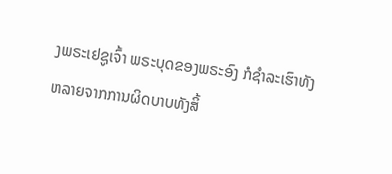ງພຣະເຢຊູເຈົ້າ ພຣະບຸດຂອງພຣະອົງ ກໍຊຳລະເຮົາທັງຫລາຍຈາກການຜິດບາບທັງສິ້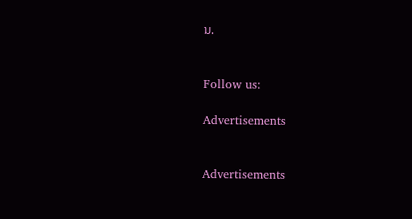ນ.


Follow us:

Advertisements


Advertisements